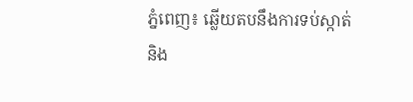ភ្នំពេញ៖ ឆ្លើយតបនឹងការទប់ស្កាត់ និង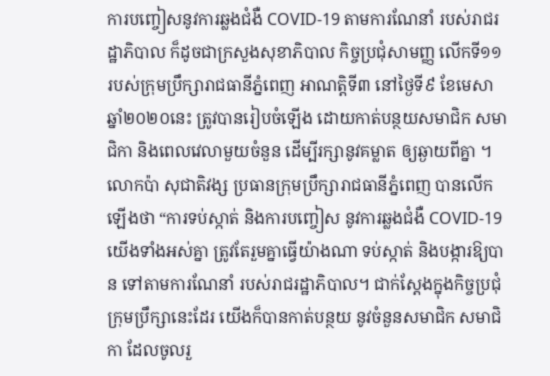ការបញ្ចៀសនូវការឆ្លងជំងឺ COVID-19 តាមការណែនាំ របស់រាជរដ្ឋាភិបាល ក៏ដូចជាក្រសួងសុខាភិបាល កិច្ចប្រជុំសាមញ្ញ លើកទី១១ របស់ក្រុមប្រឹក្សារាជធានីភ្នំពេញ អាណត្តិទី៣ នៅថ្ងៃទី៩ ខែមេសា ឆ្នាំ២០២០នេះ ត្រូវបានរៀបចំឡើង ដោយកាត់បន្ថយសមាជិក សមាជិកា និងពេលវេលាមួយចំនួន ដើម្បីរក្សានូវគម្លាត ឲ្យឆ្ងាយពីគ្នា ។
លោកប៉ា សុជាតិវង្ស ប្រធានក្រុមប្រឹក្សារាជធានីភ្នំពេញ បានលើកឡើងថា “ការទប់ស្កាត់ និងការបញ្ចៀស នូវការឆ្លងជំងឺ COVID-19 យើងទាំងអស់គ្នា ត្រូវតែរួមគ្នាធ្វើយ៉ាងណា ទប់ស្កាត់ និងបង្ការឱ្យបាន ទៅតាមការណែនាំ របស់រាជរដ្ឋាភិបាល។ ជាក់ស្តែងក្នុងកិច្ចប្រជុំ ក្រុមប្រឹក្សានេះដែរ យើងក៏បានកាត់បន្ថយ នូវចំនួនសមាជិក សមាជិកា ដែលចូលរួ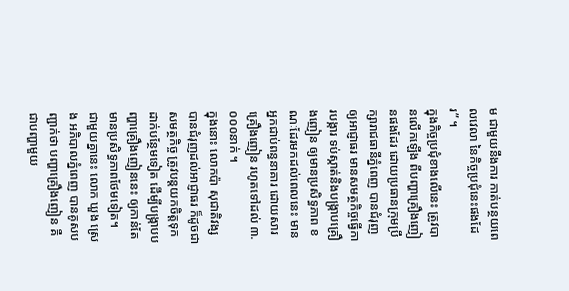ម ជាមួយនឹងការ កាត់បន្ថយពេលវេលា នៃកិច្ចប្រជុំនេះផងដែរ” ។
ក្នុងកិច្ចប្រជុំខាងលើនេះ ត្រូវបានលើកឡើង ពីបញ្ហាគ្រឿងញៀនផងដែរ ដោយប្រធានក្រុមប្រឹក្សារាជធានីភ្នំពេញ បានជំរុញឲ្យអាជ្ញាធរ មានសមត្ថកិច្ចធ្វើការបង្ការ ទប់ស្កាត់និងបង្ក្រាបគ្រឿងញៀន ឲ្យមានប្រសិទ្ធភាព ខណៈដែរមកដល់ពេលនេះ មានអ្នកជាប់ពន្ធនាគារ ដោយសារគ្រឿងញៀន រហូតទៅដល់ ៣.០០០នាក់ ។
ក្នុងនោះ លោកប៉ា សុជាតិវង្ស បានជំរុញដល់អាជ្ញាធរ ក៏ដូចជាសមត្ថកិច្ច ត្រូវបន្តយកចិត្តទុកដាក់បន្ថែមទៀត ដើម្បីបង្ក្រាបបញ្ហាគ្រឿងញៀននេះ ឲ្យកាន់តែមានប្រសិទ្ធភាពថែមទៀត។
ជាមួយគ្នានេះ លោក ឃួង ស្រេង អភិបាលភ្នំពេញ បានគូសបញ្ជាក់ថា បញ្ហាគ្រឿងញៀន គឺជាបញ្ហាមួយ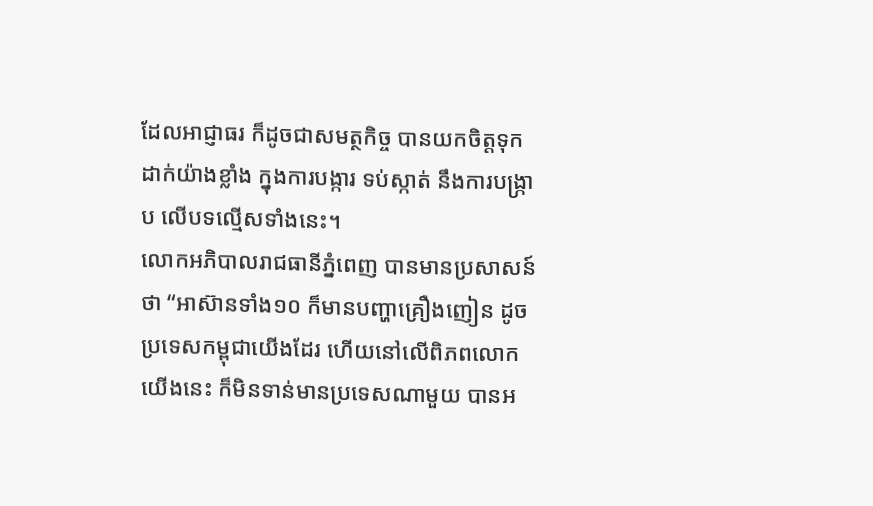ដែលអាជ្ញាធរ ក៏ដូចជាសមត្ថកិច្ច បានយកចិត្តទុកដាក់យ៉ាងខ្លាំង ក្នុងការបង្ការ ទប់ស្កាត់ នឹងការបង្រ្កាប លើបទល្មើសទាំងនេះ។
លោកអភិបាលរាជធានីភ្នំពេញ បានមានប្រសាសន៍ថា “អាស៊ានទាំង១០ ក៏មានបញ្ហាគ្រឿងញៀន ដូចប្រទេសកម្ពុជាយើងដែរ ហើយនៅលើពិភពលោក យើងនេះ ក៏មិនទាន់មានប្រទេសណាមួយ បានអ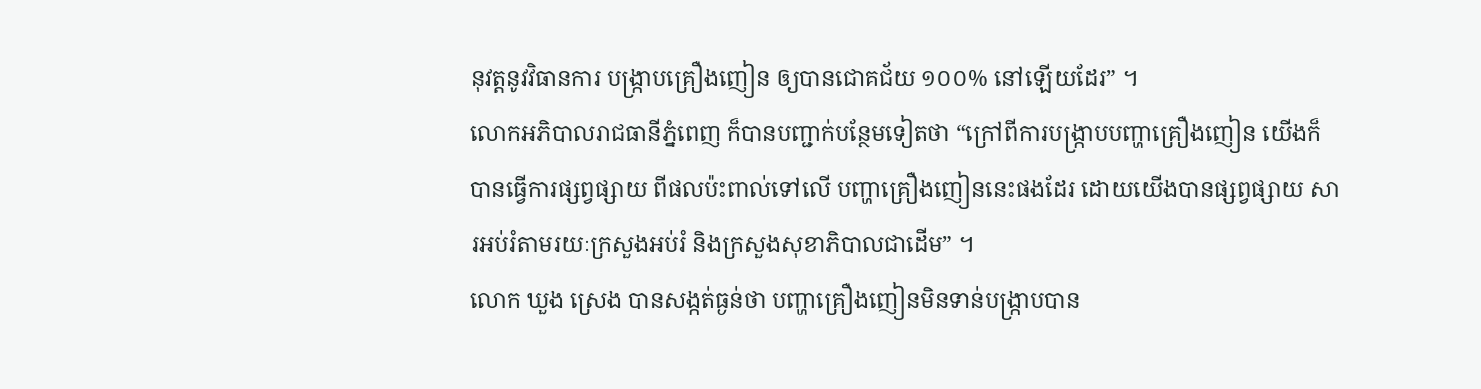នុវត្តនូវវិធានការ បង្ក្រាបគ្រឿងញៀន ឲ្យបានជោគជ័យ ១០០% នៅឡើយដែរ” ។
លោកអភិបាលរាជធានីភ្នំពេញ ក៏បានបញ្ជាក់បន្ថែមទៀតថា “ក្រៅពីការបង្ក្រាបបញ្ហាគ្រឿងញៀន យើងក៏បានធ្វើការផ្សព្វផ្សាយ ពីផលប៉ះពាល់ទៅលើ បញ្ហាគ្រឿងញៀននេះផងដែរ ដោយយើងបានផ្សព្វផ្សាយ សារអប់រំតាមរយៈក្រសួងអប់រំ និងក្រសួងសុខាភិបាលជាដើម” ។
លោក ឃួង ស្រេង បានសង្កត់ធ្ងន់ថា បញ្ហាគ្រឿងញៀនមិនទាន់បង្ក្រាបបាន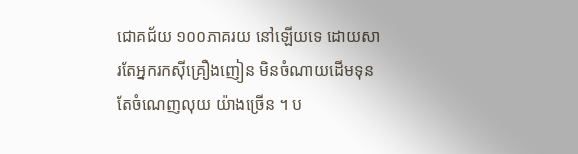ជោគជ័យ ១០០ភាគរយ នៅឡើយទេ ដោយសារតែអ្នករកស៊ីគ្រឿងញៀន មិនចំណាយដើមទុន តែចំណេញលុយ យ៉ាងច្រើន ។ ប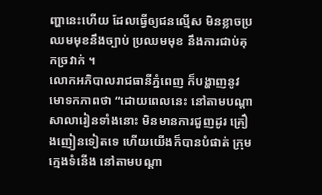ញ្ហានេះហើយ ដែលធ្វើឲ្យជនល្មើស មិនខ្លាចប្រឈមមុខនឹងច្បាប់ ប្រឈមមុខ នឹងការជាប់គុកច្រវាក់ ។
លោកអភិបាលរាជធានីភ្នំពេញ ក៏បង្ហាញនូវមោទកភាពថា “ដោយពេលនេះ នៅតាមបណ្ដាសាលារៀនទាំងនោះ មិនមានការជួញដូរ គ្រឿងញៀនទៀតទេ ហើយយើងក៏បានបំផាត់ ក្រុមក្មេងទំនើង នៅតាមបណ្ដា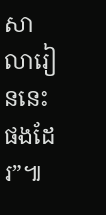សាលារៀននេះផងដែរ”៕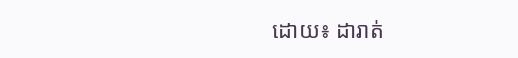ដោយ៖ ដារាត់